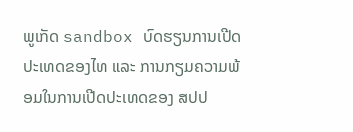ພູເກັດ sandbox ບົດຮຽນການເປີດປະເທດຂອງໄທ ແລະ ການກຽມຄວາມພ້ອມໃນການເປີດປະເທດຂອງ ສປປ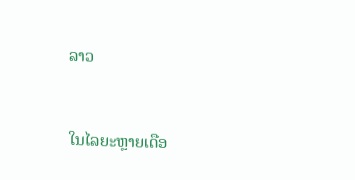ລາວ


ໃນໄລຍະຫຼາຍເດືອ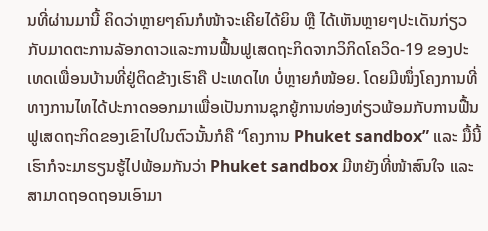ນທີ່ຜ່ານມານີ້ ຄິດວ່າຫຼາຍໆຄົນກໍໜ້າຈະເຄີຍໄດ້ຍິນ ຫຼື ໄດ້ເຫັນຫຼາຍໆປະເດັນກ່ຽວກັບມາດຕະການລັອກດາວແລະການຟື້ນຟູເສດຖະກິດຈາກວິກິດໂຄວິດ-19 ຂອງປະເທດເພື່ອນບ້ານທີ່ຢູ່ຕິດຂ້າງເຮົາຄື ປະເທດໄທ ບໍ່ຫຼາຍກໍໜ້ອຍ. ໂດຍມີໜຶ່ງໂຄງການທີ່ທາງການໄທໄດ້ປະກາດອອກມາເພື່ອເປັນການຊຸກຍູ້ການທ່ອງທ່ຽວພ້ອມກັບການຟື້ນຟູເສດຖະກິດຂອງເຂົາໄປໃນຕົວນັ້ນກໍຄື “ໂຄງການ Phuket sandbox” ແລະ ມື້ນີ້ເຮົາກໍຈະມາຮຽນຮູ້ໄປພ້ອມກັນວ່າ Phuket sandbox ມີຫຍັງທີ່ໜ້າສົນໃຈ ແລະ ສາມາດຖອດຖອນເອົາມາ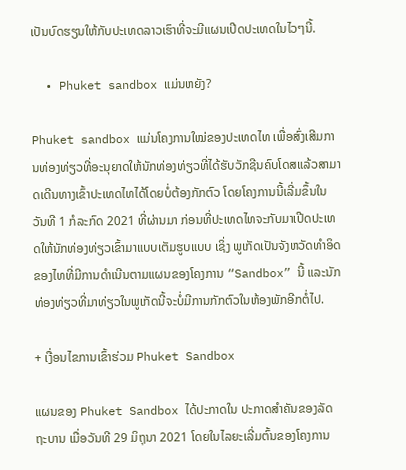ເປັນບົດຮຽນໃຫ້ກັບປະເທດລາວເຮົາທີ່ຈະມີແຜນເປີດປະເທດໃນໄວໆນີ້.

  • Phuket sandbox ແມ່ນຫຍັງ?

Phuket sandbox ແມ່ນໂຄງການໃໝ່ຂອງປະເທດໄທ ເພື່ອສົ່ງເສີມການທ່ອງທ່ຽວທີ່ອະນຸຍາດໃຫ້ນັກທ່ອງທ່ຽວທີ່ໄດ້ຮັບວັກຊີນຄົບໂດສແລ້ວສາມາດເດີນທາງເຂົ້າປະເທດໄທໄດ້ໂດຍບໍ່ຕ້ອງກັກຕົວ ໂດຍໂຄງການນີ້ເລີ່ມຂຶ້ນໃນວັນທີ 1 ກໍລະກົດ 2021 ທີ່ຜ່ານມາ ກ່ອນທີ່ປະເທດໄທຈະກັບມາເປີດປະເທດໃຫ້ນັກທ່ອງທ່ຽວເຂົ້າມາແບບເຕັມຮູບແບບ ເຊິ່ງ ພູເກັດເປັນຈັງຫວັດທຳອິດຂອງໄທທີ່ມີການດຳເນີນຕາມແຜນຂອງໂຄງການ “Sandbox” ນີ້ ແລະນັກທ່ອງທ່ຽວທີ່ມາທ່ຽວໃນພູເກັດນີ້ຈະບໍ່ມີການກັກຕົວໃນຫ້ອງພັກອີກຕໍ່ໄປ.

+ ເງື່ອນໄຂການເຂົ້າຮ່ວມ Phuket Sandbox

ແຜນຂອງ Phuket Sandbox ໄດ້ປະກາດໃນ ປະກາດສໍາຄັນຂອງລັດຖະບານ ເມື່ອວັນທີ 29 ມິຖຸນາ 2021 ໂດຍໃນໄລຍະເລີ່ມຕົ້ນຂອງໂຄງການ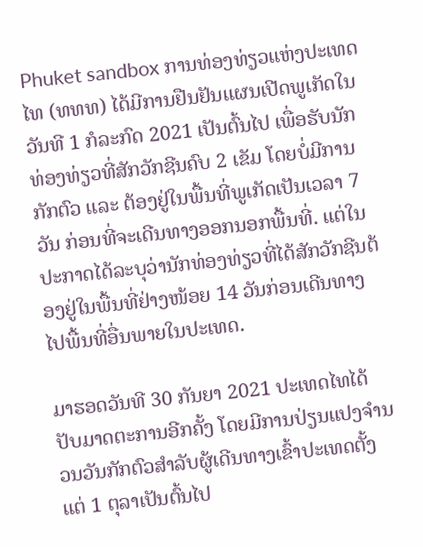Phuket sandbox ການທ່ອງທ່ຽວແຫ່ງປະເທດໄທ (ທທທ) ໄດ້ມີການຢືນຢັນແຜນເປີດພູເກັດໃນວັນທີ 1 ກໍລະກົດ 2021 ເປັນຕົ້ນໄປ ເພື່ອຮັບນັກທ່ອງທ່ຽວທີ່ສັກວັກຊີນຄົບ 2 ເຂັມ ໂດຍບໍ່ມີການກັກຕົວ ແລະ ຕ້ອງຢູ່ໃນພື້ນທີ່ພູເກັດເປັນເວລາ 7 ວັນ ກ່ອນທີ່ຈະເດີນທາງອອກນອກພື້ນທີ່. ແຕ່ໃນປະກາດໄດ້ລະບຸວ່ານັກທ່ອງທ່ຽວທີ່ໄດ້ສັກວັກຊີນຕ້ອງຢູ່ໃນພື້ນທີ່ຢ່າງໜ້ອຍ 14 ວັນກ່ອນເດີນທາງໄປພື້ນທີ່ອື່ນພາຍໃນປະເທດ.

ມາຮອດວັນທີ 30 ກັນຍາ 2021 ປະເທດໄທໄດ້ປັບມາດຕະການອີກຄັ້ງ ໂດຍມີການປ່ຽນແປງຈຳນວນວັນກັກຕົວສຳລັບຜູ້ເດີນທາງເຂົ້າປະເທດຕັ້ງແຕ່ 1 ຕຸລາເປັນຕົ້ນໄປ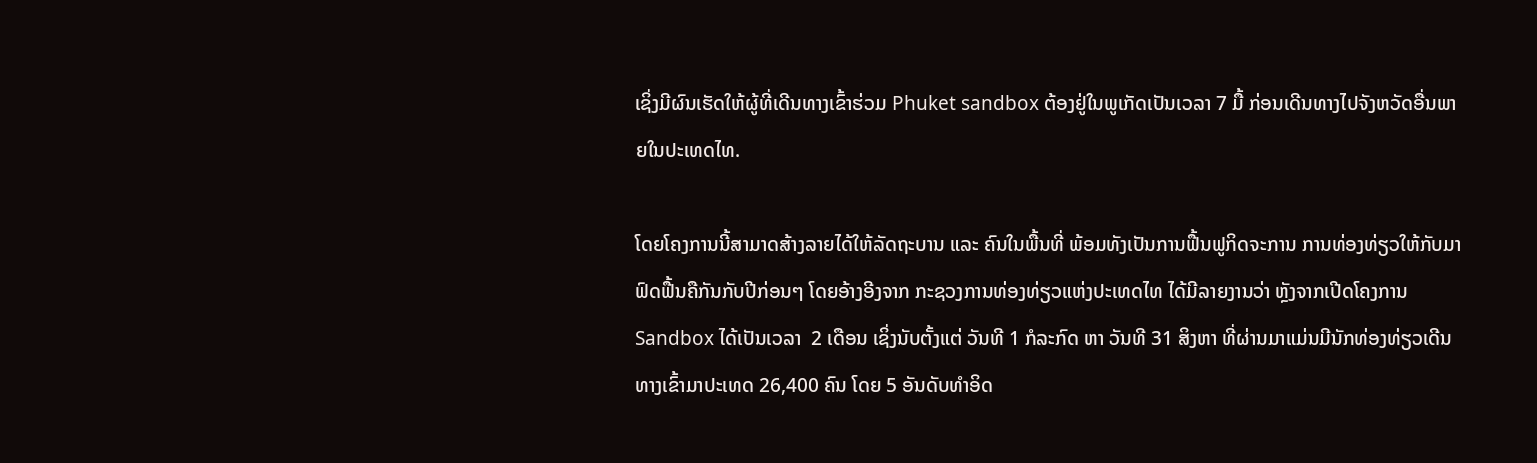ເຊິ່ງມີຜົນເຮັດໃຫ້ຜູ້ທີ່ເດີນທາງເຂົ້າຮ່ວມ Phuket sandbox ຕ້ອງຢູ່ໃນພູເກັດເປັນເວລາ 7 ມື້ ກ່ອນເດີນທາງໄປຈັງຫວັດອື່ນພາຍໃນປະເທດໄທ.

ໂດຍໂຄງການນີ້ສາມາດສ້າງລາຍໄດ້ໃຫ້ລັດຖະບານ ແລະ ຄົນໃນພື້ນທີ່ ພ້ອມທັງເປັນການຟື້ນຟູກິດຈະການ ການທ່ອງທ່ຽວໃຫ້ກັບມາຟົດຟື້ນຄືກັນກັບປີກ່ອນໆ ໂດຍອ້າງອີງຈາກ ກະຊວງການທ່ອງທ່ຽວແຫ່ງປະເທດໄທ ໄດ້ມີລາຍງານວ່າ ຫຼັງຈາກເປີດໂຄງການ Sandbox ໄດ້ເປັນເວລາ  2 ເດືອນ ເຊິ່ງນັບຕັ້ງແຕ່ ວັນທີ 1 ກໍລະກົດ ຫາ ວັນທີ 31 ສິງຫາ ທີ່ຜ່ານມາແມ່ນມີນັກທ່ອງທ່ຽວເດີນທາງເຂົ້າມາປະເທດ 26,400 ຄົນ ໂດຍ 5 ອັນດັບທຳອິດ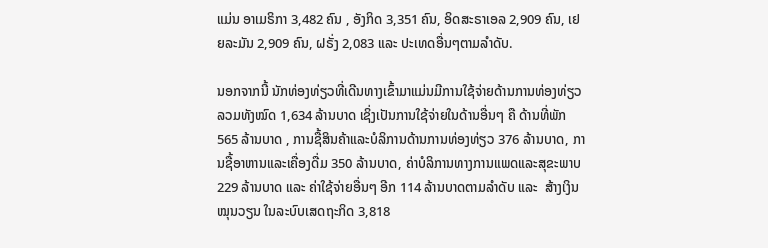ແມ່ນ ອາເມຣິກາ 3,482 ຄົນ , ອັງກິດ 3,351 ຄົນ, ອິດສະຣາເອລ 2,909 ຄົນ, ເຢຍລະມັນ 2,909 ຄົນ, ຝຣັ່ງ 2,083 ແລະ ປະເທດອື່ນໆຕາມລຳດັບ.

ນອກຈາກນີ້ ນັກທ່ອງທ່ຽວທີ່ເດີນທາງເຂົ້າມາແມ່ນມີການໃຊ້ຈ່າຍດ້ານການທ່ອງທ່ຽວລວມທັງໝົດ 1,634 ລ້ານບາດ ເຊິ່ງເປັນການໃຊ້ຈ່າຍໃນດ້ານອື່ນໆ ຄື ດ້ານທີ່ພັກ 565 ລ້ານບາດ , ການຊື້ສິນຄ້າແລະບໍລິການດ້ານການທ່ອງທ່ຽວ 376 ລ້ານບາດ, ການຊື້ອາຫານແລະເຄື່ອງດື່ມ 350 ລ້ານບາດ, ຄ່າບໍລິການທາງການແພດແລະສຸຂະພາບ 229 ລ້ານບາດ ແລະ ຄ່າໃຊ້ຈ່າຍອື່ນໆ ອີກ 114 ລ້ານບາດຕາມລຳດັບ ແລະ  ສ້າງເງິນໝຸນວຽນ ໃນລະບົບເສດຖະກິດ 3,818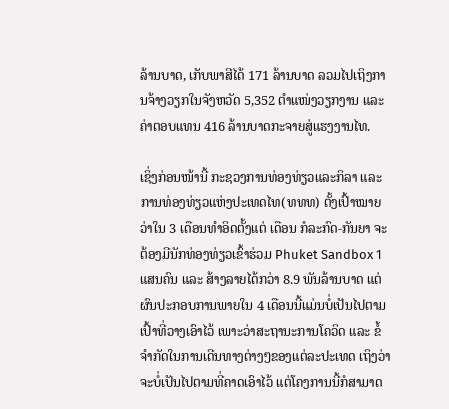ລ້ານບາດ, ເກັບພາສີໄດ້ 171 ລ້ານບາດ ລວມໄປເຖິງການຈ້າງວຽກໃນຈັງຫວັດ 5,352 ຕຳແໜ່ງວຽກງານ ແລະ ຄ່າຕອບແທນ 416 ລ້ານບາດກະຈາຍສູ່ແຮງງານໄທ.

ເຊິ່ງກ່ອນໜ້ານີ້ ກະຊວງການທ່ອງທ່ຽວແລະກິລາ ແລະ ການທ່ອງທ່ຽວແຫ່ງປະເທດໄທ(ທທທ) ຕັ້ງເປົ້າໝາຍວ່າໃນ 3 ເດືອນທຳອິດຕັ້ງແຕ່ ເດືອນ ກໍລະກົດ-ກັນຍາ ຈະຕ້ອງມີນັກທ່ອງທ່ຽວເຂົ້າຮ່ວມ Phuket Sandbox 1 ແສນຄົນ ແລະ ສ້າງລາຍໄດ້ກວ່າ 8.9 ພັນລ້ານບາດ ແຕ່ຜົນປະກອບການພາຍໃນ 4 ເດືອນນີ້ແມ່ນບໍ່ເປັນໄປຕາມເປົ້າທີ່ວາງເອົາໄວ້ ເພາະວ່າສະຖານະການໂຄວິດ ແລະ ຂໍ້ຈຳກັດໃນການເດີນທາງຕ່າງໆຂອງແຕ່ລະປະເທດ ເຖິງວ່າຈະບໍ່ເປັນໄປຕາມທີ່ຄາດເອົາໄວ້ ແຕ່ໂຄງການນີ້ກໍສາມາດ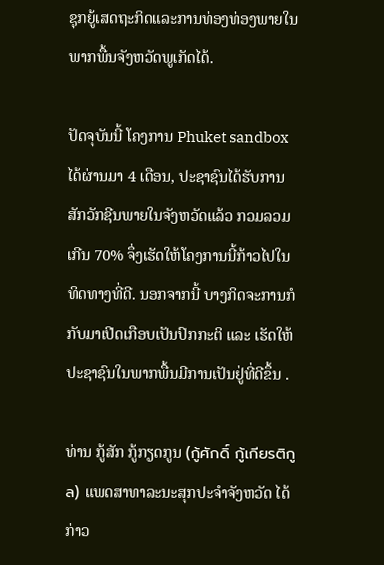ຊຸກຍູ້ເສດຖະກິດແລະການທ່ອງທ່ອງພາຍໃນພາກພື້ນຈັງຫວັດພູເກັດໄດ້.

ປັດຈຸບັນນີ້ ໂຄງການ Phuket sandbox ໄດ້ຜ່ານມາ 4 ເດືອນ, ປະຊາຊົນໄດ້ຮັບການສັກວັກຊີນພາຍໃນຈັງຫວັດແລ້ວ ກວມລວມເກີນ 70% ຈຶ່ງເຮັດໃຫ້ໂຄງການນີ້ກ້າວໄປໃນທິດທາງທີ່ດີ. ນອກຈາກນີ້ ບາງກິດຈະການກໍກັບມາເປີດເກືອບເປັນປົກກະຕິ ແລະ ເຮັດໃຫ້ປະຊາຊົນໃນພາກພື້ນມີການເປັນຢູ່ທີ່ດີຂຶ້ນ .

ທ່ານ ກູ້ສັກ ກູ້ກຽດກູນ (กู้ศักดิ์ กู้เกียรติกูล) ແພດສາທາລະນະສຸກປະຈຳຈັງຫວັດ ໄດ້ກ່າວ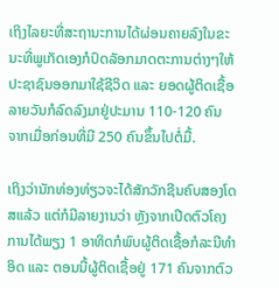ເຖິງໄລຍະທີ່ສະຖານະການໄດ້ຜ່ອນຄາຍລົງໃນຂະນະທີ່ພູເກັດເອງກໍປົດລັອກມາດຕະການຕ່າງໆໃຫ້ປະຊາຊົນອອກມາໃຊ້ຊີວິດ ແລະ ຍອດຜູ້ຕິດເຊື້ອລາຍວັນກໍລົດລົງມາຢູ່ປະມານ 110-120 ຄົນ ຈາກເມື່ອກ່ອນທີ່ມີ 250 ຄົນຂຶ້ນໄປຕໍ່ມື້.

ເຖິງວ່ານັກທ່ອງທ່ຽວຈະໄດ້ສັກວັກຊີນຄົບສອງໂດສແລ້ວ ແຕ່ກໍມີລາຍງານວ່າ ຫຼັງຈາກເປີດຕົວໂຄງການໄດ້ພຽງ 1 ອາທິດກໍພົບຜູ້ຕິດເຊື້ອກໍລະນີທຳອິດ ແລະ ຕອນນີ້ຜູ້ຕິດເຊື້ອຢູ່ 171 ຄົນຈາກຕົວ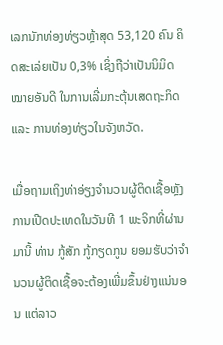ເລກນັກທ່ອງທ່ຽວຫຼ້າສຸດ 53,120 ຄົນ ຄິດສະເລ່ຍເປັນ 0,3% ເຊິ່ງຖືວ່າເປັນນິມິດໝາຍອັນດີ ໃນການເລີ່ມກະຕຸ້ນເສດຖະກິດ ແລະ ການທ່ອງທ່ຽວໃນຈັງຫວັດ.

ເມື່ອຖາມເຖິງທ່າອ່ຽງຈຳນວນຜູ້ຕິດເຊື້ອຫຼັງການເປີດປະເທດໃນວັນທີ 1 ພະຈິກທີ່ຜ່ານມານີ້ ທ່ານ ກູ້ສັກ ກູ້ກຽດກູນ ຍອມຮັບວ່າຈຳນວນຜູ້ຕິດເຊື້ອຈະຕ້ອງເພີ່ມຂຶ້ນຢ່າງແນ່ນອນ ແຕ່ລາວ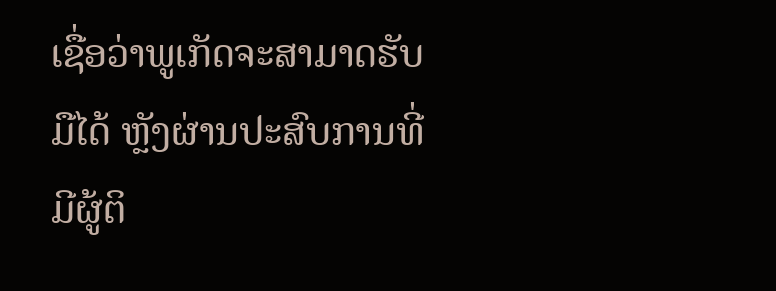ເຊື່ອວ່າພູເກັດຈະສາມາດຮັບມືໄດ້ ຫຼັງຜ່ານປະສົບການທີ່ມີຜູ້ຕິ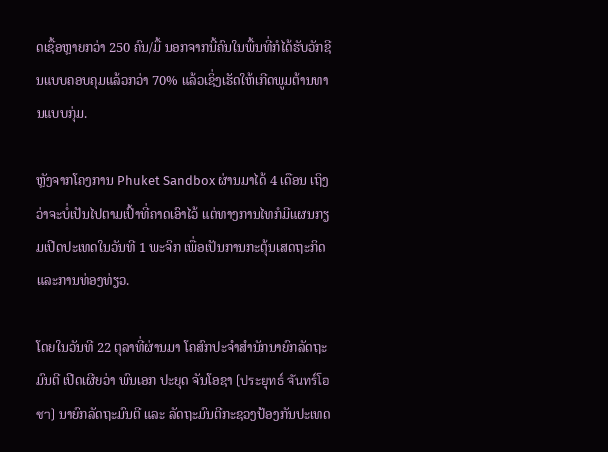ດເຊື້ອຫຼາຍກວ່າ 250 ຄົນ/ມື້ ນອກຈາກນີ້ຄົນໃນພື້ນທີ່ກໍໄດ້ຮັບວັກຊີນແບບຄອບຄຸມແລ້ວກວ່າ 70% ແລ້ວເຊິ່ງເຮັດໃຫ້ເກີດພູມຕ້ານທານແບບກຸ່ມ.

ຫຼັງຈາກໂຄງການ Phuket Sandbox ຜ່ານມາໄດ້ 4 ເດືອນ ເຖິງວ່າຈະບໍ່ເປັນໄປຕາມເປົ້າທີ່ຄາດເອົາໄວ້ ແຕ່ທາງການໄທກໍມີແຜນກຽມເປີດປະເທດໃນວັນທີ 1 ພະຈິກ ເພື່ອເປັນການກະຕຸ້ນເສດຖະກິດແລະການທ່ອງທ່ຽວ.

ໂດຍໃນວັນທີ 22 ຕຸລາທີ່ຜ່ານມາ ໂຄສົກປະຈຳສຳນັກນາຍົກລັດຖະມົນຕີ ເປີດເຜີຍວ່າ ພົນເອກ ປະຍຸດ ຈັນໂອຊາ (ประยุทธ์ จันทร์โอชา) ນາຍົກລັດຖະມົນຕີ ແລະ ລັດຖະມົນຕີກະຊວງປ້ອງກັນປະເທດ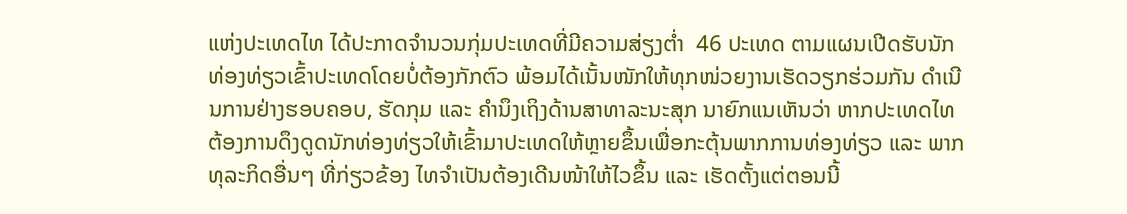ແຫ່ງປະເທດໄທ ໄດ້ປະກາດຈຳນວນກຸ່ມປະເທດທີ່ມີຄວາມສ່ຽງຕ່ຳ  46 ປະເທດ ຕາມແຜນເປີດຮັບນັກທ່ອງທ່ຽວເຂົ້າປະເທດໂດຍບໍ່ຕ້ອງກັກຕົວ ພ້ອມໄດ້ເນັ້ນໜັກໃຫ້ທຸກໜ່ວຍງານເຮັດວຽກຮ່ວມກັນ ດຳເນີນການຢ່າງຮອບຄອບ, ຮັດກຸມ ແລະ ຄຳນຶງເຖິງດ້ານສາທາລະນະສຸກ ນາຍົກແນເຫັນວ່າ ຫາກປະເທດໄທຕ້ອງການດຶງດູດນັກທ່ອງທ່ຽວໃຫ້ເຂົ້າມາປະເທດໃຫ້ຫຼາຍຂຶ້ນເພື່ອກະຕຸ້ນພາກການທ່ອງທ່ຽວ ແລະ ພາກທຸລະກິດອື່ນໆ ທີ່ກ່ຽວຂ້ອງ ໄທຈໍາເປັນຕ້ອງເດີນໜ້າໃຫ້ໄວຂຶ້ນ ແລະ ເຮັດຕັ້ງແຕ່ຕອນນີ້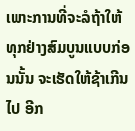ເພາະການທີ່ຈະລໍຖ້າໃຫ້ທຸກຢ່າງສົມບູນແບບກ່ອນນັ້ນ ຈະເຮັດໃຫ້ຊ້າເກີນໄປ ອີກ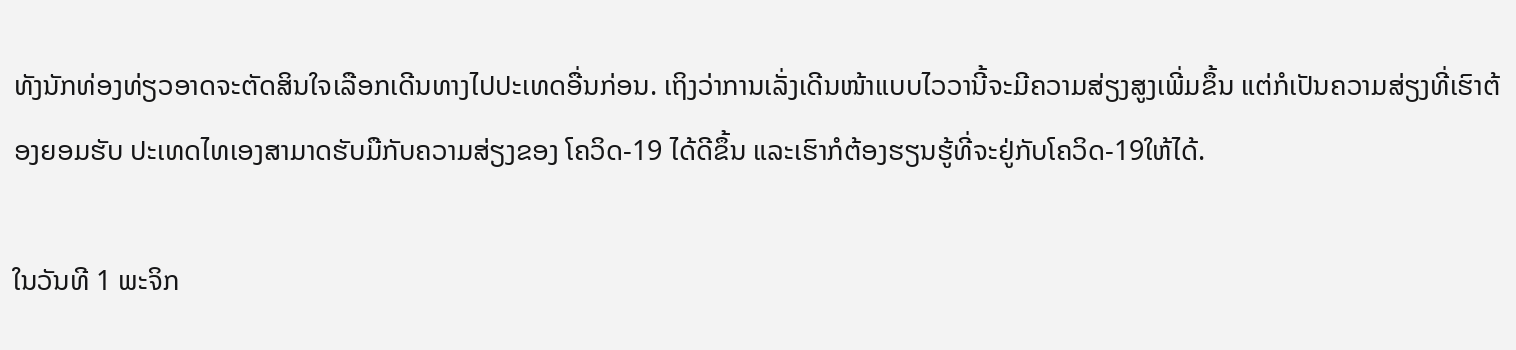ທັງນັກທ່ອງທ່ຽວອາດຈະຕັດສິນໃຈເລືອກເດີນທາງໄປປະເທດອື່ນກ່ອນ. ເຖິງວ່າການເລັ່ງເດີນໜ້າແບບໄວວານີ້ຈະມີຄວາມສ່ຽງສູງເພີ່ມຂຶ້ນ ແຕ່ກໍເປັນຄວາມສ່ຽງທີ່ເຮົາຕ້ອງຍອມຮັບ ປະເທດໄທເອງສາມາດຮັບມືກັບຄວາມສ່ຽງຂອງ ໂຄວິດ-19 ໄດ້ດີຂຶ້ນ ແລະເຮົາກໍຕ້ອງຮຽນຮູ້ທີ່ຈະຢູ່ກັບໂຄວິດ-19ໃຫ້ໄດ້.

ໃນວັນທີ 1 ພະຈິກ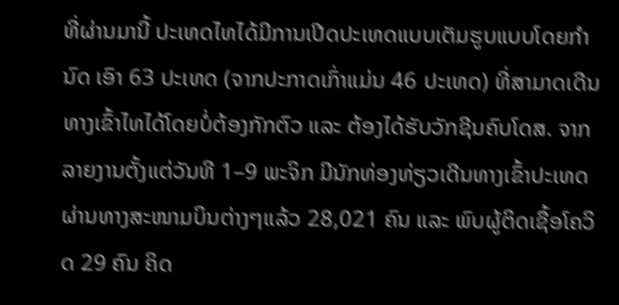ທີ່ຜ່ານມານີ້ ປະເທດໄທໄດ້ມີການເປີດປະເທດແບບເຕັມຮູບແບບໂດຍກຳນົດ ເອົາ 63 ປະເທດ (ຈາກປະກາດເກົ່າແມ່ນ 46 ປະເທດ) ທີ່ສາມາດເດີນທາງເຂົ້າໄທໄດ້ໂດຍບໍ່ຕ້ອງກັກຕົວ ແລະ ຕ້ອງໄດ້ຮັບວັກຊີນຄົບໂດສ. ຈາກລາຍງານຕັ້ງແຕ່ວັນທີ 1–9 ພະຈິກ ມີນັກທ່ອງທ່ຽວເດີນທາງເຂົ້າປະເທດຜ່ານທາງສະໜາມບິນຕ່າງໆແລ້ວ 28,021 ຄົນ ແລະ ພົບຜູ້ຕິດເຊື້ອໂຄວິດ 29 ຄົນ ຄິດ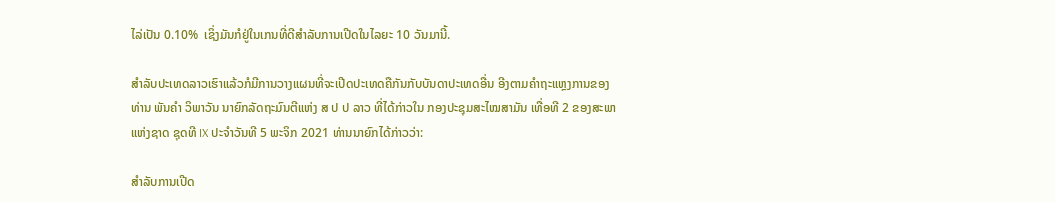ໄລ່ເປັນ 0.10%  ເຊິ່ງມັນກໍຢູ່ໃນເກນທີ່ດີສໍາລັບການເປີດໃນໄລຍະ 10 ວັນມານີ້.

ສຳລັບປະເທດລາວເຮົາແລ້ວກໍມີການວາງແຜນທີ່ຈະເປີດປະເທດຄືກັນກັບບັນດາປະເທດອື່ນ ອີງຕາມຄຳຖະແຫຼງການຂອງ ທ່ານ ພັນຄຳ ວິພາວັນ ນາຍົກລັດຖະມົນຕີແຫ່ງ ສ ປ ປ ລາວ ທີ່ໄດ້ກ່າວໃນ ກອງປະຊຸມສະໄໝສາມັນ ເທື່ອທີ 2 ຂອງສະພາແຫ່ງຊາດ ຊຸດທີ IX ປະຈຳວັນທີ 5 ພະຈິກ 2021 ທ່ານນາຍົກໄດ້ກ່າວວ່າ:

ສຳລັບການເປີດ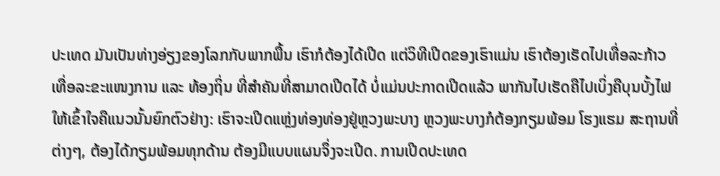ປະເທດ ມັນເປັນທ່າງອ່ຽງຂອງໂລກກັບພາກພື້ນ ເຮົາກໍຕ້ອງໄດ້ເປີດ ແຕ່ວິທີເປີດຂອງເຮົາແມ່ນ ເຮົາຕ້ອງເຮັດໄປເທື່ອລະກ້າວ ເທື່ອລະຂະແໜງການ ແລະ ທ້ອງຖິ່ນ ທີ່ສຳຄັນທີ່ສາມາດເປີດໄດ້ ບໍ່ແມ່ນປະກາດເປີດແລ້ວ ພາກັນໄປເຮັດຄືໄປເບິ່ງຄືບຸນບັ້ງໄຟ ໃຫ້ເຂົ້າໃຈຄືແນວນັ້ນຍົກຕົວຢ່າງ: ເຮົາຈະເປີດແຫຼ່ງທ່ອງທ່ອງຢູ່ຫຼວງພະບາງ ຫຼວງພະບາງກໍຕ້ອງກຽມພ້ອມ ໂຮງແຮມ ສະຖານທີ່ຕ່າງໆ, ຕ້ອງໄດ້ກຽມພ້ອມທຸກດ້ານ ຕ້ອງມີແບບແຜນຈຶ່ງຈະເປີດ. ການເປີດປະເທດ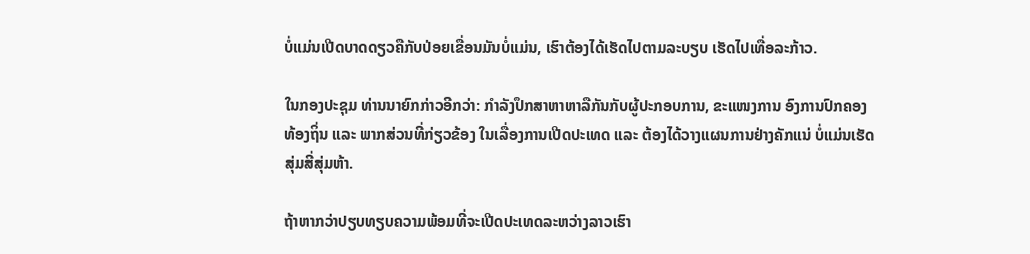ບໍ່ແມ່ນເປີດບາດດຽວຄືກັບປ່ອຍເຂື່ອນມັນບໍ່ແມ່ນ, ເຮົາຕ້ອງໄດ້ເຮັດໄປຕາມລະບຽບ ເຮັດໄປເທື່ອລະກ້າວ.

ໃນກອງປະຊຸມ ທ່ານນາຍົກກ່າວອີກວ່າ: ກຳລັງປຶກສາຫາຫາລືກັນກັບຜູ້ປະກອບການ, ຂະແໜງການ ອົງການປົກຄອງທ້ອງຖິ່ນ ແລະ ພາກສ່ວນທີ່ກ່ຽວຂ້ອງ ໃນເລື່ອງການເປີດປະເທດ ແລະ ຕ້ອງໄດ້ວາງແຜນການຢ່າງຄັກແນ່ ບໍ່ແມ່ນເຮັດສຸ່ມສີ່ສຸ່ມຫ້າ.

ຖ້າຫາກວ່າປຽບທຽບຄວາມພ້ອມທີ່ຈະເປີດປະເທດລະຫວ່າງລາວເຮົາ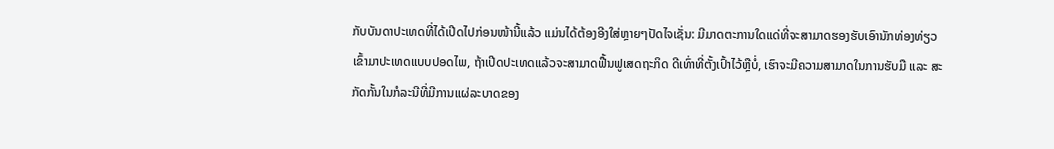ກັບບັນດາປະເທດທີ່ໄດ້ເປີດໄປກ່ອນໜ້ານີ້ແລ້ວ ແມ່ນໄດ້ຕ້ອງອີງໃສ່ຫຼາຍໆປັດໄຈເຊັ່ນ: ມີມາດຕະການໃດແດ່ທີ່ຈະສາມາດຮອງຮັບເອົານັກທ່ອງທ່ຽວເຂົ້າມາປະເທດແບບປອດໄພ, ຖ້າເປີດປະເທດແລ້ວຈະສາມາດຟື້ນຟູເສດຖະກິດ ດີເທົ່າທີ່ຕັ້ງເປົ້າໄວ້ຫຼືບໍ່, ເຮົາຈະມີຄວາມສາມາດໃນການຮັບມື ແລະ ສະກັດກັ້ນໃນກໍລະນີທີ່ມີການແຜ່ລະບາດຂອງ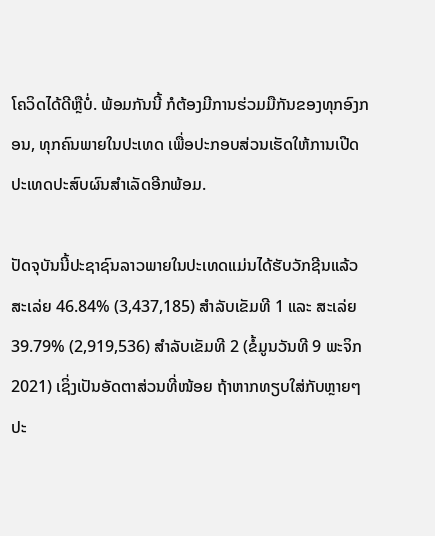ໂຄວິດໄດ້ດີຫຼືບໍ່. ພ້ອມກັນນີ້ ກໍຕ້ອງມີການຮ່ວມມືກັນຂອງທຸກອົງກອນ, ທຸກຄົນພາຍໃນປະເທດ ເພື່ອປະກອບສ່ວນເຮັດໃຫ້ການເປີດປະເທດປະສົບຜົນສຳເລັດອີກພ້ອມ.

ປັດຈຸບັນນີ້ປະຊາຊົນລາວພາຍໃນປະເທດແມ່ນໄດ້ຮັບວັກຊີນແລ້ວ ສະເລ່ຍ 46.84% (3,437,185) ສຳລັບເຂັມທີ 1 ແລະ ສະເລ່ຍ 39.79% (2,919,536) ສຳລັບເຂັມທີ 2 (ຂໍ້ມູນວັນທີ 9 ພະຈິກ 2021) ເຊິ່ງເປັນອັດຕາສ່ວນທີ່ໜ້ອຍ ຖ້າຫາກທຽບໃສ່ກັບຫຼາຍໆປະ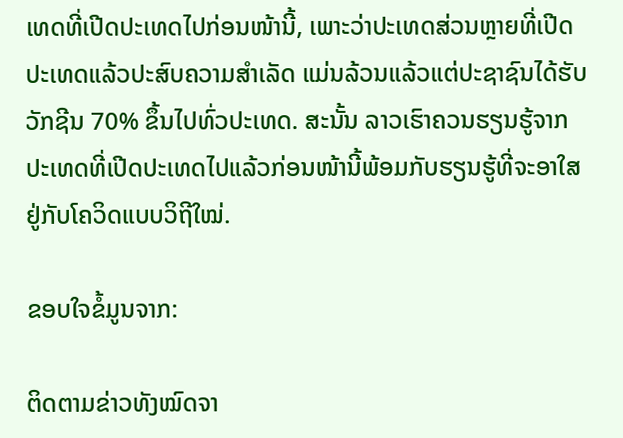ເທດທີ່ເປີດປະເທດໄປກ່ອນໜ້ານີ້, ເພາະວ່າປະເທດສ່ວນຫຼາຍທີ່ເປີດປະເທດແລ້ວປະສົບຄວາມສໍາເລັດ ແມ່ນລ້ວນແລ້ວແຕ່ປະຊາຊົນໄດ້ຮັບວັກຊີນ 70% ຂຶ້ນໄປທົ່ວປະເທດ. ສະນັ້ນ ລາວເຮົາຄວນຮຽນຮູ້ຈາກປະເທດທີ່ເປີດປະເທດໄປແລ້ວກ່ອນໜ້ານີ້ພ້ອມກັບຮຽນຮູ້ທີ່ຈະອາໃສຢູ່ກັບໂຄວິດແບບວິຖີໃໝ່.

ຂອບໃຈຂໍ້ມູນຈາກ:

ຕິດຕາມຂ່າວທັງໝົດຈາ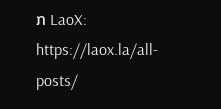ກ LaoX: https://laox.la/all-posts/